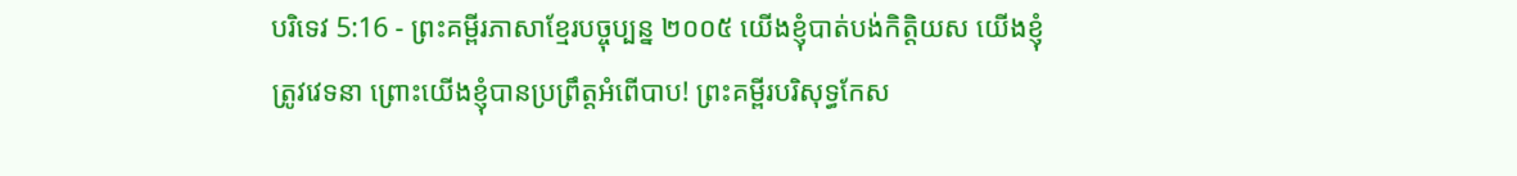បរិទេវ 5:16 - ព្រះគម្ពីរភាសាខ្មែរបច្ចុប្បន្ន ២០០៥ យើងខ្ញុំបាត់បង់កិត្តិយស យើងខ្ញុំត្រូវវេទនា ព្រោះយើងខ្ញុំបានប្រព្រឹត្តអំពើបាប! ព្រះគម្ពីរបរិសុទ្ធកែស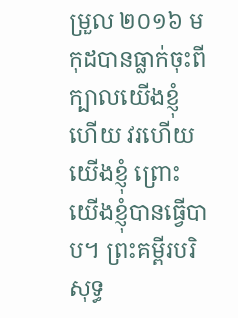ម្រួល ២០១៦ មកុដបានធ្លាក់ចុះពីក្បាលយើងខ្ញុំហើយ វរហើយយើងខ្ញុំ ព្រោះយើងខ្ញុំបានធ្វើបាប។ ព្រះគម្ពីរបរិសុទ្ធ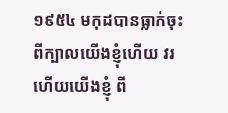១៩៥៤ មកុដបានធ្លាក់ចុះពីក្បាលយើងខ្ញុំហើយ វរហើយយើងខ្ញុំ ពី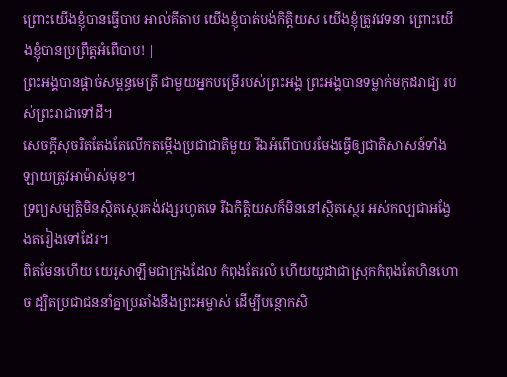ព្រោះយើងខ្ញុំបានធ្វើបាប អាល់គីតាប យើងខ្ញុំបាត់បង់កិត្តិយស យើងខ្ញុំត្រូវវេទនា ព្រោះយើងខ្ញុំបានប្រព្រឹត្តអំពើបាប! |
ព្រះអង្គបានផ្ដាច់សម្ពន្ធមេត្រី ជាមួយអ្នកបម្រើរបស់ព្រះអង្គ ព្រះអង្គបានទម្លាក់មកុដរាជ្យ របស់ព្រះរាជាទៅដី។
សេចក្ដីសុចរិតតែងតែលើកតម្កើងប្រជាជាតិមួយ រីឯអំពើបាបរមែងធ្វើឲ្យជាតិសាសន៍ទាំងឡាយត្រូវអាម៉ាស់មុខ។
ទ្រព្យសម្បត្តិមិនស្ថិតស្ថេរគង់វង្សរហូតទេ រីឯកិត្តិយសក៏មិននៅស្ថិតស្ថេរ អស់កល្បជាអង្វែងតរៀងទៅដែរ។
ពិតមែនហើយ យេរូសាឡឹមជាក្រុងដែល កំពុងតែរលំ ហើយយូដាជាស្រុកកំពុងតែហិនហោច ដ្បិតប្រជាជននាំគ្នាប្រឆាំងនឹងព្រះអម្ចាស់ ដើម្បីបន្ថោកសិ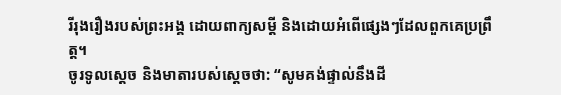រីរុងរឿងរបស់ព្រះអង្គ ដោយពាក្យសម្ដី និងដោយអំពើផ្សេងៗដែលពួកគេប្រព្រឹត្ត។
ចូរទូលស្ដេច និងមាតារបស់ស្ដេចថា: “សូមគង់ផ្ទាល់នឹងដី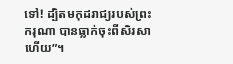ទៅ! ដ្បិតមកុដរាជ្យរបស់ព្រះករុណា បានធ្លាក់ចុះពីសិរសាហើយ”។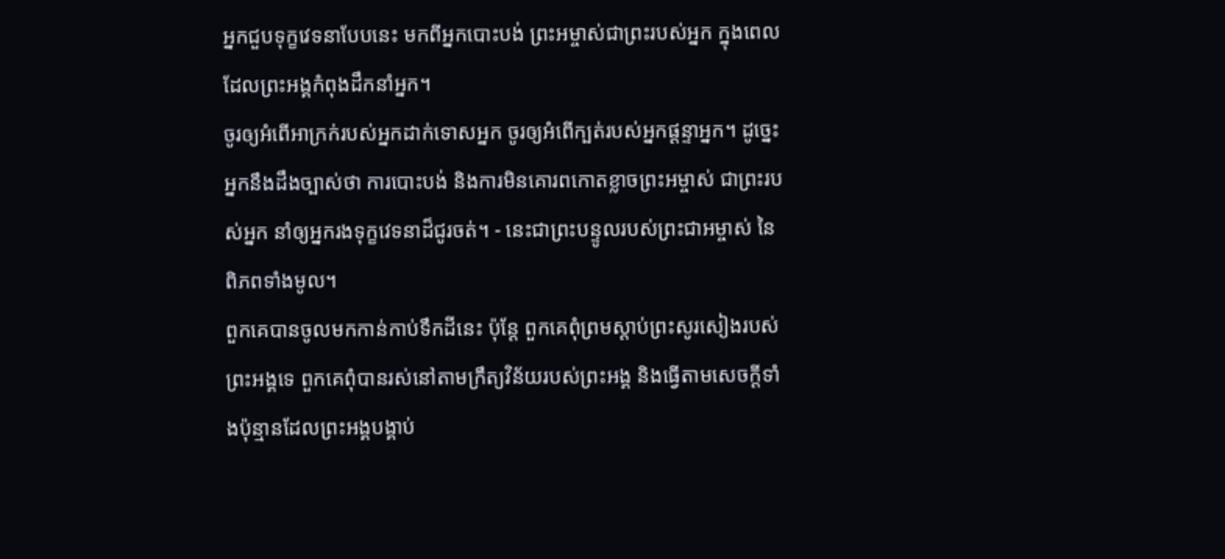អ្នកជួបទុក្ខវេទនាបែបនេះ មកពីអ្នកបោះបង់ ព្រះអម្ចាស់ជាព្រះរបស់អ្នក ក្នុងពេលដែលព្រះអង្គកំពុងដឹកនាំអ្នក។
ចូរឲ្យអំពើអាក្រក់របស់អ្នកដាក់ទោសអ្នក ចូរឲ្យអំពើក្បត់របស់អ្នកផ្តន្ទាអ្នក។ ដូច្នេះ អ្នកនឹងដឹងច្បាស់ថា ការបោះបង់ និងការមិនគោរពកោតខ្លាចព្រះអម្ចាស់ ជាព្រះរបស់អ្នក នាំឲ្យអ្នករងទុក្ខវេទនាដ៏ជូរចត់។ - នេះជាព្រះបន្ទូលរបស់ព្រះជាអម្ចាស់ នៃពិភពទាំងមូល។
ពួកគេបានចូលមកកាន់កាប់ទឹកដីនេះ ប៉ុន្តែ ពួកគេពុំព្រមស្ដាប់ព្រះសូរសៀងរបស់ព្រះអង្គទេ ពួកគេពុំបានរស់នៅតាមក្រឹត្យវិន័យរបស់ព្រះអង្គ និងធ្វើតាមសេចក្ដីទាំងប៉ុន្មានដែលព្រះអង្គបង្គាប់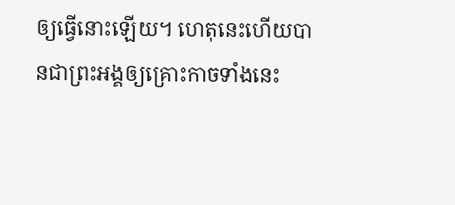ឲ្យធ្វើនោះឡើយ។ ហេតុនេះហើយបានជាព្រះអង្គឲ្យគ្រោះកាចទាំងនេះ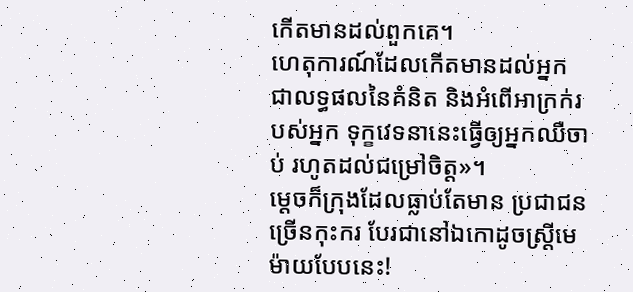កើតមានដល់ពួកគេ។
ហេតុការណ៍ដែលកើតមានដល់អ្នក ជាលទ្ធផលនៃគំនិត និងអំពើអាក្រក់របស់អ្នក ទុក្ខវេទនានេះធ្វើឲ្យអ្នកឈឺចាប់ រហូតដល់ជម្រៅចិត្ត»។
ម្ដេចក៏ក្រុងដែលធ្លាប់តែមាន ប្រជាជនច្រើនកុះករ បែរជានៅឯកោដូចស្ត្រីមេម៉ាយបែបនេះ!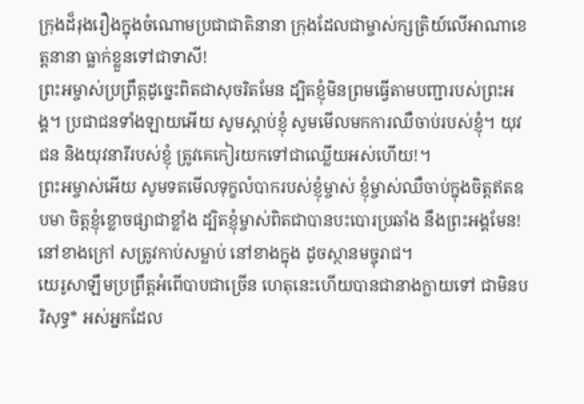ក្រុងដ៏រុងរឿងក្នុងចំណោមប្រជាជាតិនានា ក្រុងដែលជាម្ចាស់ក្សត្រិយ៍លើអាណាខេត្តនានា ធ្លាក់ខ្លួនទៅជាទាសី!
ព្រះអម្ចាស់ប្រព្រឹត្តដូច្នេះពិតជាសុចរិតមែន ដ្បិតខ្ញុំមិនព្រមធ្វើតាមបញ្ជារបស់ព្រះអង្គ។ ប្រជាជនទាំងឡាយអើយ សូមស្ដាប់ខ្ញុំ សូមមើលមកការឈឺចាប់របស់ខ្ញុំ។ យុវជន និងយុវនារីរបស់ខ្ញុំ ត្រូវគេកៀរយកទៅជាឈ្លើយអស់ហើយ!។
ព្រះអម្ចាស់អើយ សូមទតមើលទុក្ខលំបាករបស់ខ្ញុំម្ចាស់ ខ្ញុំម្ចាស់ឈឺចាប់ក្នុងចិត្តឥតឧបមា ចិត្តខ្ញុំខ្លោចផ្សាជាខ្លាំង ដ្បិតខ្ញុំម្ចាស់ពិតជាបានបះបោរប្រឆាំង នឹងព្រះអង្គមែន! នៅខាងក្រៅ សត្រូវកាប់សម្លាប់ នៅខាងក្នុង ដូចស្ថានមច្ចុរាជ។
យេរូសាឡឹមប្រព្រឹត្តអំពើបាបជាច្រើន ហេតុនេះហើយបានជានាងក្លាយទៅ ជាមិនបរិសុទ្ធ* អស់អ្នកដែល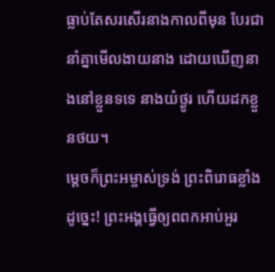ធ្លាប់តែសរសើរនាងកាលពីមុន បែរជានាំគ្នាមើលងាយនាង ដោយឃើញនាងនៅខ្លួនទទេ នាងយំថ្ងូរ ហើយដកខ្លួនថយ។
ម្ដេចក៏ព្រះអម្ចាស់ទ្រង់ ព្រះពិរោធខ្លាំងដូច្នេះ! ព្រះអង្គធ្វើឲ្យពពកអាប់អួរ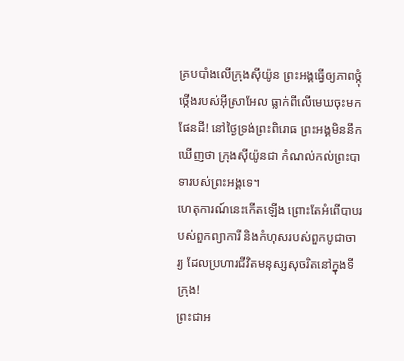គ្របបាំងលើក្រុងស៊ីយ៉ូន ព្រះអង្គធ្វើឲ្យភាពថ្កុំថ្កើងរបស់អ៊ីស្រាអែល ធ្លាក់ពីលើមេឃចុះមកផែនដី! នៅថ្ងៃទ្រង់ព្រះពិរោធ ព្រះអង្គមិននឹកឃើញថា ក្រុងស៊ីយ៉ូនជា កំណល់កល់ព្រះបាទារបស់ព្រះអង្គទេ។
ហេតុការណ៍នេះកើតឡើង ព្រោះតែអំពើបាបរបស់ពួកព្យាការី និងកំហុសរបស់ពួកបូជាចារ្យ ដែលប្រហារជីវិតមនុស្សសុចរិតនៅក្នុងទីក្រុង!
ព្រះជាអ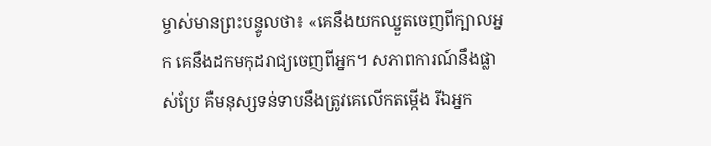ម្ចាស់មានព្រះបន្ទូលថា៖ «គេនឹងយកឈ្នួតចេញពីក្បាលអ្នក គេនឹងដកមកុដរាជ្យចេញពីអ្នក។ សភាពការណ៍នឹងផ្លាស់ប្រែ គឺមនុស្សទន់ទាបនឹងត្រូវគេលើកតម្កើង រីឯអ្នក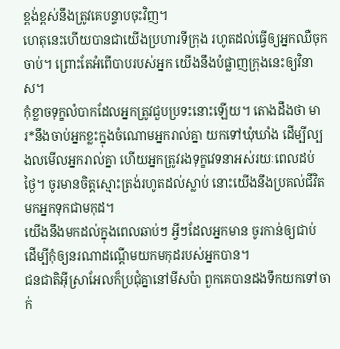ខ្ពង់ខ្ពស់នឹងត្រូវគេបន្ទាបចុះវិញ។
ហេតុនេះហើយបានជាយើងប្រហារទីក្រុង រហូតដល់ធ្វើឲ្យអ្នកឈឺចុកចាប់។ ព្រោះតែអំពើបាបរបស់អ្នក យើងនឹងបំផ្លាញក្រុងនេះឲ្យវិនាស។
កុំខ្លាចទុក្ខលំបាកដែលអ្នកត្រូវជួបប្រទះនោះឡើយ។ តោងដឹងថា មារ*នឹងចាប់អ្នកខ្លះក្នុងចំណោមអ្នករាល់គ្នា យកទៅឃុំឃាំង ដើម្បីល្បងលមើលអ្នករាល់គ្នា ហើយអ្នកត្រូវរងទុក្ខវេទនាអស់រយៈពេលដប់ថ្ងៃ។ ចូរមានចិត្តស្មោះត្រង់រហូតដល់ស្លាប់ នោះយើងនឹងប្រគល់ជីវិតមកអ្នកទុកជាមកុដ។
យើងនឹងមកដល់ក្នុងពេលឆាប់ៗ អ្វីៗដែលអ្នកមាន ចូរកាន់ឲ្យជាប់ ដើម្បីកុំឲ្យនរណាដណ្ដើមយកមកុដរបស់អ្នកបាន។
ជនជាតិអ៊ីស្រាអែលក៏ប្រជុំគ្នានៅមីសប៉ា ពួកគេបានដងទឹកយកទៅចាក់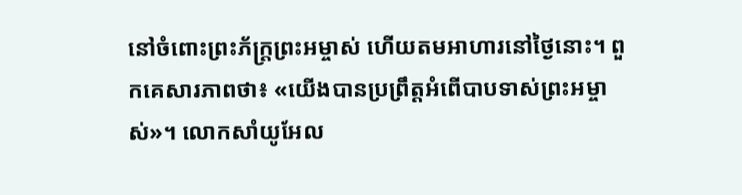នៅចំពោះព្រះភ័ក្ត្រព្រះអម្ចាស់ ហើយតមអាហារនៅថ្ងៃនោះ។ ពួកគេសារភាពថា៖ «យើងបានប្រព្រឹត្តអំពើបាបទាស់ព្រះអម្ចាស់»។ លោកសាំយូអែល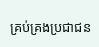គ្រប់គ្រងប្រជាជន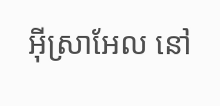អ៊ីស្រាអែល នៅ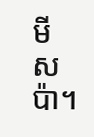មីសប៉ា។